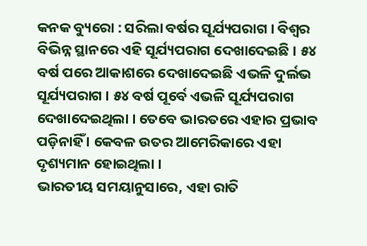କନକ ବ୍ୟୁରୋ : ସରିଲା ବର୍ଷର ସୂର୍ଯ୍ୟପରାଗ । ବିଶ୍ୱର ବିଭିନ୍ନ ସ୍ଥାନରେ ଏହି ସୂର୍ଯ୍ୟପରାଗ ଦେଖାଦେଇଛି । ୫୪ ବର୍ଷ ପରେ ଆକାଶରେ ଦେଖାଦେଇଛି ଏଭଳି ଦୁର୍ଲଭ ସୂର୍ଯ୍ୟପରାଗ । ୫୪ ବର୍ଷ ପୂର୍ବେ ଏଭଳି ସୂର୍ଯ୍ୟପରାଗ ଦେଖାଦେଇଥିଲା । ତେବେ ଭାରତରେ ଏହାର ପ୍ରଭାବ ପଡ଼ିନାହିଁ । କେବଳ ଉତର ଆମେରିକାରେ ଏହା ଦୃଶ୍ୟମାନ ହୋଇଥିଲା ।
ଭାରତୀୟ ସମୟାନୁସାରେ, ଏହା ରାତି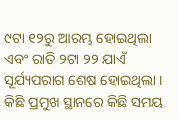୯ଟା ୧୨ରୁ ଆରମ୍ଭ ହୋଇଥିଲା ଏବଂ ରାତି ୨ଟା ୨୨ ଯାଏଁ ସୂର୍ଯ୍ୟପରାଗ ଶେଷ ହୋଇଥିଲା । କିଛି ପ୍ରମୁଖ ସ୍ଥାନରେ କିଛି ସମୟ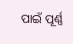ପାଇଁ ପୂର୍ଣ୍ଣ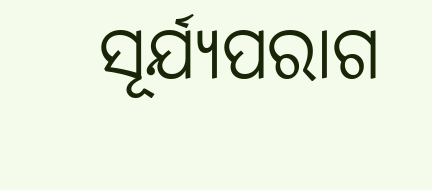ସୂର୍ଯ୍ୟପରାଗ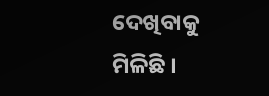ଦେଖିବାକୁ ମିଳିଛି ।